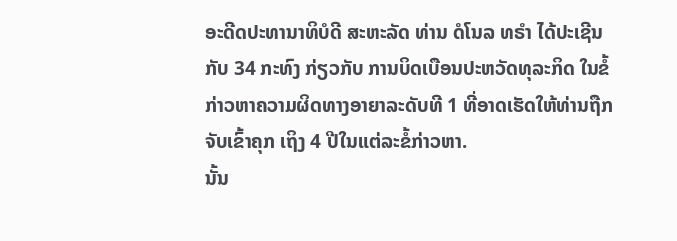ອະດີດປະທານາທິບໍດີ ສະຫະລັດ ທ່ານ ດໍໂນລ ທຣຳ ໄດ້ປະເຊີນກັບ 34 ກະທົງ ກ່ຽວກັບ ການບິດເບືອນປະຫວັດທຸລະກິດ ໃນຂໍ້ກ່າວຫາຄວາມຜິດທາງອາຍາລະດັບທີ 1 ທີ່ອາດເຮັດໃຫ້ທ່ານຖືກຈັບເຂົ້າຄຸກ ເຖິງ 4 ປີໃນແຕ່ລະຂໍ້ກ່າວຫາ.
ນັ້ນ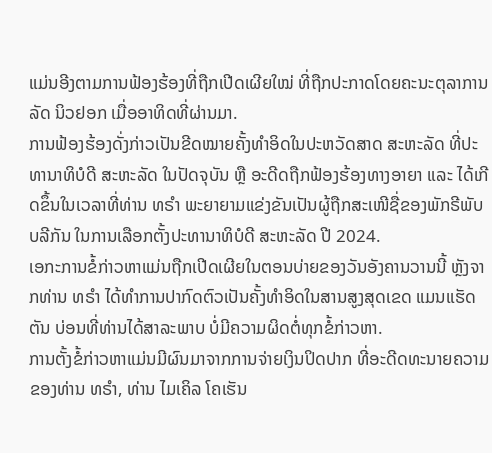ແມ່ນອີງຕາມການຟ້ອງຮ້ອງທີ່ຖືກເປີດເຜີຍໃໝ່ ທີ່ຖືກປະກາດໂດຍຄະນະຕຸລາການລັດ ນິວຢອກ ເມື່ອອາທິດທີ່ຜ່ານມາ.
ການຟ້ອງຮ້ອງດັ່ງກ່າວເປັນຂີດໝາຍຄັ້ງທຳອິດໃນປະຫວັດສາດ ສະຫະລັດ ທີ່ປະທານາທິບໍດີ ສະຫະລັດ ໃນປັດຈຸບັນ ຫຼື ອະດີດຖືກຟ້ອງຮ້ອງທາງອາຍາ ແລະ ໄດ້ເກີດຂຶ້ນໃນເວລາທີ່ທ່ານ ທຣຳ ພະຍາຍາມແຂ່ງຂັນເປັນຜູ້ຖືກສະເໜີຊື່ຂອງພັກຣີພັບບລີກັນ ໃນການເລືອກຕັ້ງປະທານາທິບໍດີ ສະຫະລັດ ປີ 2024.
ເອກະການຂໍ້ກ່າວຫາແມ່ນຖືກເປີດເຜີຍໃນຕອນບ່າຍຂອງວັນອັງຄານວານນີ້ ຫຼັງຈາກທ່ານ ທຣຳ ໄດ້ທຳການປາກົດຕົວເປັນຄັ້ງທຳອິດໃນສານສູງສຸດເຂດ ແມນແຮັດຕັນ ບ່ອນທີ່ທ່ານໄດ້ສາລະພາບ ບໍ່ມີຄວາມຜິດຕໍ່ທຸກຂໍ້ກ່າວຫາ.
ການຕັ້ງຂໍ້ກ່າວຫາແມ່ນມີຜົນມາຈາກການຈ່າຍເງິນປິດປາກ ທີ່ອະດີດທະນາຍຄວາມຂອງທ່ານ ທຣຳ, ທ່ານ ໄມເຄິລ ໂຄເຮັນ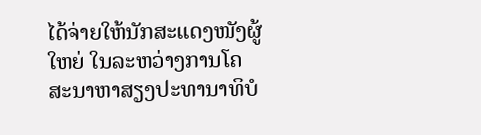ໄດ້ຈ່າຍໃຫ້ນັກສະແດງໜັງຜູ້ໃຫຍ່ ໃນລະຫວ່າງການໂຄສະນາຫາສຽງປະທານາທິບໍ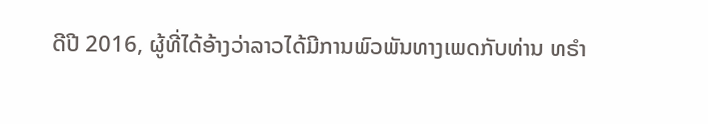ດີປີ 2016, ຜູ້ທີ່ໄດ້ອ້າງວ່າລາວໄດ້ມີການພົວພັນທາງເພດກັບທ່ານ ທຣຳ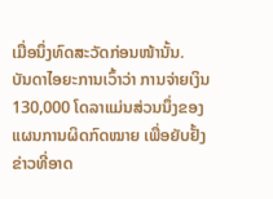ເມື່ອນຶ່ງທົດສະວັດກ່ອນໜ້ານັ້ນ.
ບັນດາໄອຍະການເວົ້າວ່າ ການຈ່າຍເງິນ 130,000 ໂດລາແມ່ນສ່ວນນຶ່ງຂອງແຜນການຜິດກົດໝາຍ ເພື່ອຍັບຢັ້ງຂ່າວທີ່ອາດ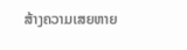ສ້າງຄວາມເສຍຫາຍ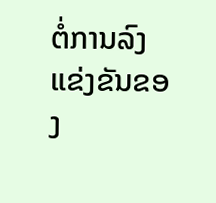ຕໍ່ການລົງແຂ່ງຂັນຂອງ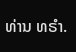ທ່ານ ທຣຳ.